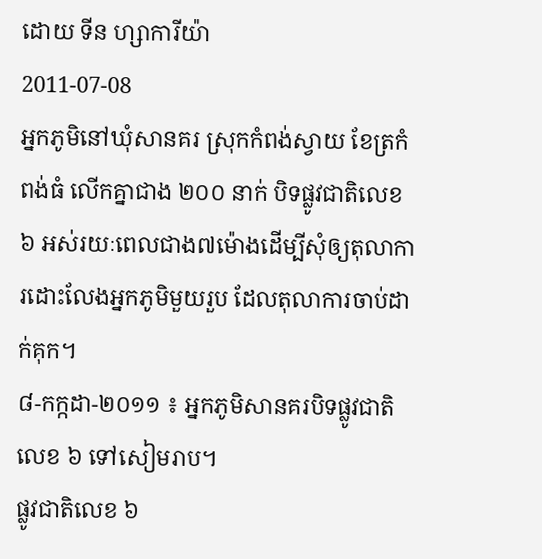ដោយ ទីន ហ្សាការីយ៉ា
2011-07-08
អ្នកភូមិនៅឃុំសានគរ ស្រុកកំពង់ស្វាយ ខែត្រកំពង់ធំ លើកគ្នាជាង ២០០ នាក់ បិទផ្លូវជាតិលេខ ៦ អស់រយៈពេលជាង៧ម៉ោងដើម្បីសុំឲ្យតុលាការដោះលែងអ្នកភូមិមួយរួប ដែលតុលាការចាប់ដាក់គុក។
៨-កក្កដា-២០១១ ៖ អ្នកភូមិសានគរបិទផ្លូវជាតិលេខ ៦ ទៅសៀមរាប។
ផ្លូវជាតិលេខ ៦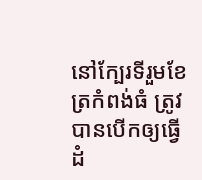នៅក្បែរទីរួមខែត្រកំពង់ធំ ត្រូវបានបើកឲ្យធ្វើដំ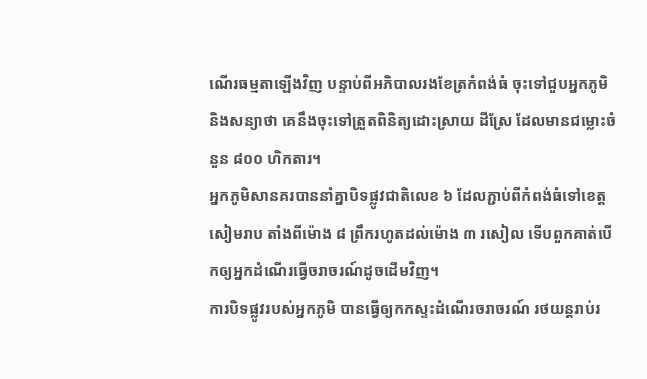ណើរធម្មតាឡើងវិញ បន្ទាប់ពីអភិបាលរងខែត្រកំពង់ធំ ចុះទៅជួបអ្នកភូមិ និងសន្យាថា គេនឹងចុះទៅត្រួតពិនិត្យដោះស្រាយ ដីស្រែ ដែលមានជម្លោះចំនួន ៨០០ ហិកតារ។
អ្នកភូមិសានគរបាននាំគ្នាបិទផ្លូវជាតិលេខ ៦ ដែលភ្ជាប់ពីកំពង់ធំទៅខេត្តសៀមរាប តាំងពីម៉ោង ៨ ព្រឹករហូតដល់ម៉ោង ៣ រសៀល ទើបពួកគាត់បើកឲ្យអ្នកដំណើរធ្វើចរាចរណ៍ដូចដើមវិញ។
ការបិទផ្លូវរបស់អ្នកភូមិ បានធ្វើឲ្យកកស្ទះដំណើរចរាចរណ៍ រថយន្តរាប់រ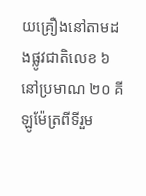យគ្រឿងនៅតាមដងផ្លូវជាតិលេខ ៦ នៅប្រមាណ ២០ គីឡូម៉ែត្រពីទីរួម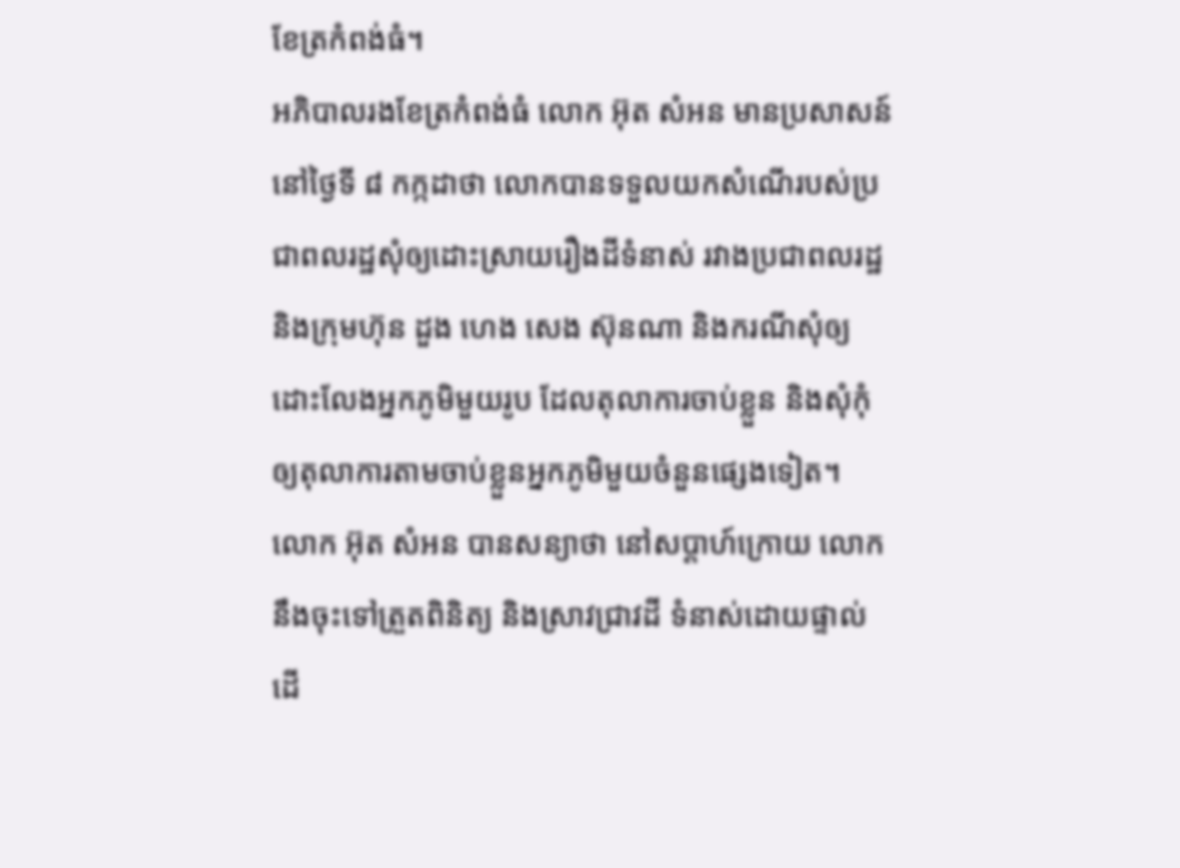ខែត្រកំពង់ធំ។
អភិបាលរងខែត្រកំពង់ធំ លោក អ៊ុត សំអន មានប្រសាសន៍នៅថ្ងៃទី ៨ កក្កដាថា លោកបានទទួលយកសំណើរបស់ប្រជាពលរដ្ឋសុំឲ្យដោះស្រាយរឿងដីទំនាស់ រវាងប្រជាពលរដ្ឋ និងក្រុមហ៊ុន ដួង ហេង សេង ស៊ុនណា និងករណីសុំឲ្យដោះលែងអ្នកភូមិមួយរូប ដែលតុលាការចាប់ខ្លួន និងសុំកុំ ឲ្យតុលាការតាមចាប់ខ្លួនអ្នកភូមិមួយចំនួនផ្សេងទៀត។
លោក អ៊ុត សំអន បានសន្យាថា នៅសប្ដាហ៍ក្រោយ លោកនឹងចុះទៅត្រួតពិនិត្យ និងស្រាវជ្រាវដី ទំនាស់ដោយផ្ទាល់ ដើ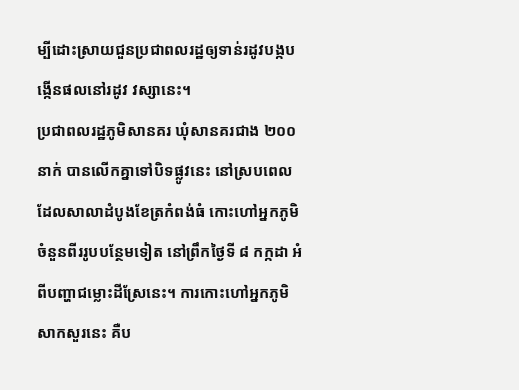ម្បីដោះស្រាយជួនប្រជាពលរដ្ឋឲ្យទាន់រដូវបង្កបង្កើនផលនៅរដូវ វស្សានេះ។
ប្រជាពលរដ្ឋភូមិសានគរ ឃុំសានគរជាង ២០០ នាក់ បានលើកគ្នាទៅបិទផ្លូវនេះ នៅស្របពេលដែលសាលាដំបូងខែត្រកំពង់ធំ កោះហៅអ្នកភូមិចំនួនពីររូបបន្ថែមទៀត នៅព្រឹកថ្ងៃទី ៨ កក្កដា អំពីបញ្ហាជម្លោះដីស្រែនេះ។ ការកោះហៅអ្នកភូមិសាកសួរនេះ គឺប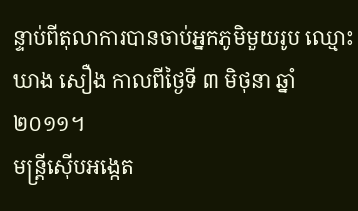ន្ទាប់ពីតុលាការបានចាប់អ្នកភូមិមួយរូប ឈ្មោះ ឃាង សឿង កាលពីថ្ងៃទី ៣ មិថុនា ឆ្នាំ២០១១។
មន្ត្រីស៊ើបអង្កេត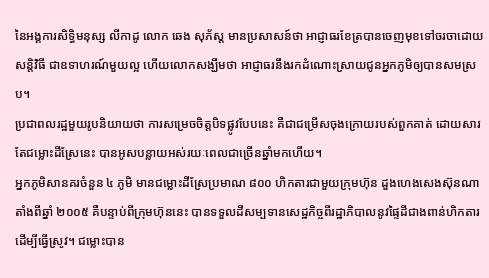នៃអង្គការសិទ្ធិមនុស្ស លីកាដូ លោក ឆេង សុភ័ស្ត មានប្រសាសន៍ថា អាជ្ញាធរខែត្របានចេញមុខទៅចរចាដោយសន្តិវិធី ជាឧទាហរណ៍មួយល្អ ហើយលោកសង្ឃឹមថា អាជ្ញាធរនឹងរកដំណោះស្រាយជូនអ្នកភូមិឲ្យបានសមស្រប។
ប្រជាពលរដ្ឋមួយរូបនិយាយថា ការសម្រេចចិត្តបិទផ្លូវបែបនេះ គឺជាជម្រើសចុងក្រោយរបស់ពួកគាត់ ដោយសារតែជម្លោះដីស្រែនេះ បានអូសបន្លាយអស់រយៈពេលជាច្រើនឆ្នាំមកហើយ។
អ្នកភូមិសានគរចំនួន ៤ ភូមិ មានជម្លោះដីស្រែប្រមាណ ៨០០ ហិកតារជាមួយក្រុមហ៊ុន ដួងហេងសេងស៊ុនណា តាំងពីឆ្នាំ ២០០៥ គឺបន្ទាប់ពីក្រុមហ៊ុននេះ បានទទួលដីសម្បទានសេដ្ឋកិច្ចពីរដ្ឋាភិបាលនូវផ្ទៃដីជាងពាន់ហិកតារ ដើម្បីធ្វើស្រូវ។ ជម្លោះបាន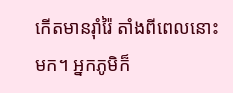កើតមានរ៉ាំរ៉ៃ តាំងពីពេលនោះមក។ អ្នកភូមិក៏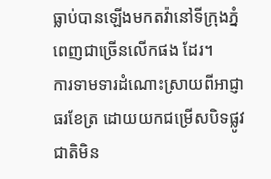ធ្លាប់បានឡើងមកតវ៉ានៅទីក្រុងភ្នំពេញជាច្រើនលើកផង ដែរ។
ការទាមទារដំណោះស្រាយពីអាជ្ញាធរខែត្រ ដោយយកជម្រើសបិទផ្លូវជាតិមិន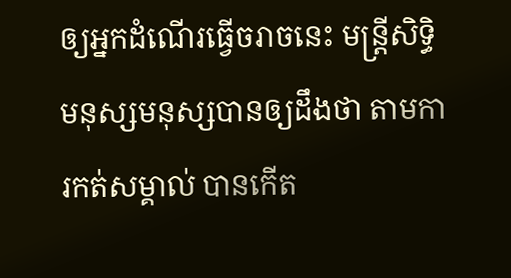ឲ្យអ្នកដំណើរធ្វើចរាចនេះ មន្រ្តីសិទ្ធិមនុស្សមនុស្សបានឲ្យដឹងថា តាមការកត់សម្គាល់ បានកើត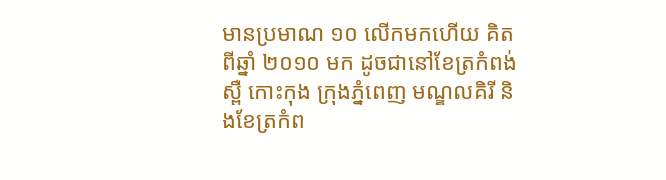មានប្រមាណ ១០ លើកមកហើយ គិតពីឆ្នាំ ២០១០ មក ដូចជានៅខែត្រកំពង់ស្ពឺ កោះកុង ក្រុងភ្នំពេញ មណ្ឌលគិរី និងខែត្រកំព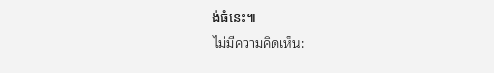ង់ធំនេះ៕
ไม่มีความคิดเห็น: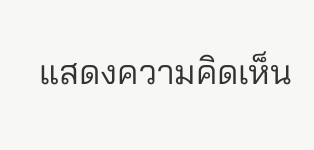แสดงความคิดเห็น